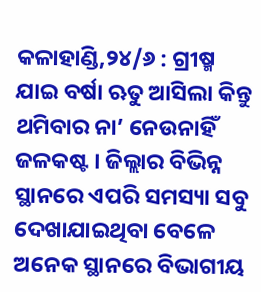କଳାହାଣ୍ଡି,୨୪/୬ : ଗ୍ରୀଷ୍ମ ଯାଇ ବର୍ଷା ଋତୁ ଆସିଲା କିନ୍ତୁ ଥମିବାର ନା’ ନେଉନାହିଁ ଜଳକଷ୍ଟ । ଜିଲ୍ଲାର ବିଭିନ୍ନ ସ୍ଥାନରେ ଏପରି ସମସ୍ୟା ସବୁ ଦେଖାଯାଇଥିବା ବେଳେ ଅନେକ ସ୍ଥାନରେ ବିଭାଗୀୟ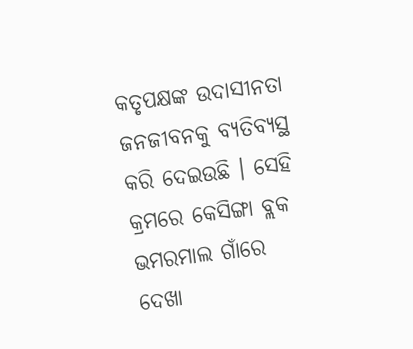କତୃପକ୍ଷଙ୍କ ଉଦାସୀନତା ଜନଜୀବନକୁ ବ୍ୟତିବ୍ୟସ୍ଥ କରି ଦେଇଉଛି । ସେହି କ୍ରମରେ କେସିଙ୍ଗା ବ୍ଲକ ଭମରମାଲ ଗାଁରେ ଦେଖା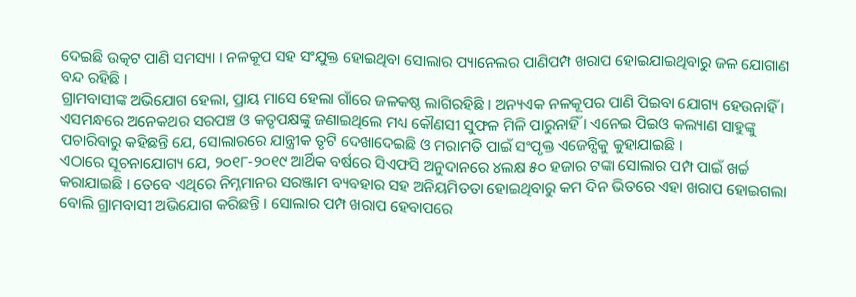ଦେଇଛି ଉତ୍କଟ ପାଣି ସମସ୍ୟା । ନଳକୂପ ସହ ସଂଯୁକ୍ତ ହୋଇଥିବା ସୋଲାର ପ୍ୟାନେଲର ପାଣିପମ୍ପ ଖରାପ ହୋଇଯାଇଥିବାରୁ ଜଳ ଯୋଗାଣ ବନ୍ଦ ରହିଛି ।
ଗ୍ରାମବାସୀଙ୍କ ଅଭିଯୋଗ ହେଲା, ପ୍ରାୟ ମାସେ ହେଲା ଗାଁରେ ଜଳକଷ୍ଠ ଲାଗିରହିଛି । ଅନ୍ୟଏକ ନଳକୂପର ପାଣି ପିଇବା ଯୋଗ୍ୟ ହେଉନାହିଁ । ଏସମନ୍ଧରେ ଅନେକଥର ସରପଞ୍ଚ ଓ କତୃପକ୍ଷଙ୍କୁ ଜଣାଇଥିଲେ ମଧ୍ୟ କୌଣସୀ ସୁଫଳ ମିଳି ପାରୁନାହିଁ । ଏନେଇ ପିଇଓ କଲ୍ୟାଣ ସାହୁଙ୍କୁ ପଚାରିବାରୁ କହିଛନ୍ତି ଯେ, ସୋଲାରରେ ଯାନ୍ତ୍ରୀକ ତୃଟି ଦେଖାଦେଇଛି ଓ ମରାମତି ପାଇଁ ସଂପୃକ୍ତ ଏଜେନ୍ସିକୁ କୁହାଯାଇଛି ।
ଏଠାରେ ସୂଚନାଯୋଗ୍ୟ ଯେ, ୨୦୧୮-୨୦୧୯ ଆର୍ଥିକ ବର୍ଷରେ ସିଏଫସି ଅନୁଦାନରେ ୪ଲକ୍ଷ ୫୦ ହଜାର ଟଙ୍କା ସୋଲାର ପମ୍ପ ପାଇଁ ଖର୍ଚ୍ଚ କରାଯାଇଛି । ତେବେ ଏଥିରେ ନିମ୍ନମାନର ସରଞ୍ଜାମ ବ୍ୟବହାର ସହ ଅନିୟମିତତା ହୋଇଥିବାରୁ କମ ଦିନ ଭିତରେ ଏହା ଖରାପ ହୋଇଗଲା ବୋଲି ଗ୍ରାମବାସୀ ଅଭିଯୋଗ କରିଛନ୍ତି । ସୋଲାର ପମ୍ପ ଖରାପ ହେବାପରେ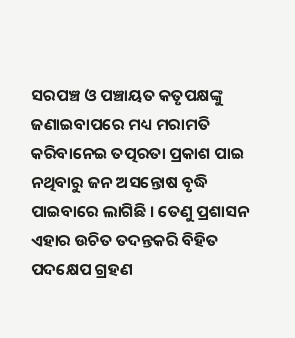ସରପଞ୍ଚ ଓ ପଞ୍ଚାୟତ କତୃପକ୍ଷଙ୍କୁ ଜଣାଇବାପରେ ମଧ୍ୟ ମରାମତି କରିବାନେଇ ତତ୍ପରତା ପ୍ରକାଶ ପାଇ ନଥିବାରୁ ଜନ ଅସନ୍ତୋଷ ବୃଦ୍ଧି ପାଇବାରେ ଲାଗିଛି । ତେଣୁ ପ୍ରଶାସନ ଏହାର ଉଚିତ ତଦନ୍ତକରି ବିହିତ ପଦକ୍ଷେପ ଗ୍ରହଣ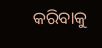କରିବାକୁ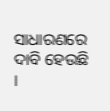ସାଧାରଣରେ ଦାବି ହେଉଛି ।